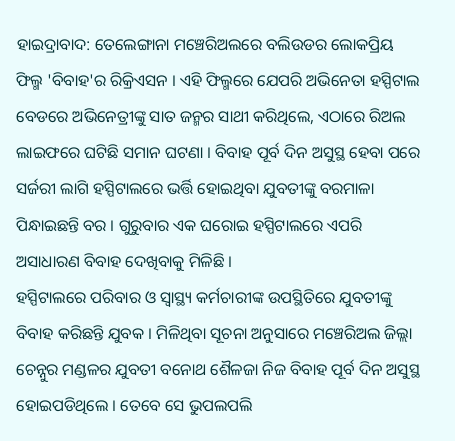ହାଇଦ୍ରାବାଦ: ତେଲେଙ୍ଗାନା ମଞ୍ଚେରିଅଲରେ ବଲିଉଡର ଲୋକପ୍ରିୟ ଫିଲ୍ମ 'ବିବାହ'ର ରିକ୍ରିଏସନ । ଏହି ଫିଲ୍ମରେ ଯେପରି ଅଭିନେତା ହସ୍ପିଟାଲ ବେଡରେ ଅଭିନେତ୍ରୀଙ୍କୁ ସାତ ଜନ୍ମର ସାଥୀ କରିଥିଲେ, ଏଠାରେ ରିଅଲ ଲାଇଫରେ ଘଟିଛି ସମାନ ଘଟଣା । ବିବାହ ପୂର୍ବ ଦିନ ଅସୁସ୍ଥ ହେବା ପରେ ସର୍ଜରୀ ଲାଗି ହସ୍ପିଟାଲରେ ଭର୍ତ୍ତି ହୋଇଥିବା ଯୁବତୀଙ୍କୁ ବରମାଳା ପିନ୍ଧାଇଛନ୍ତି ବର । ଗୁରୁବାର ଏକ ଘରୋଇ ହସ୍ପିଟାଲରେ ଏପରି ଅସାଧାରଣ ବିବାହ ଦେଖିବାକୁ ମିଳିଛି ।
ହସ୍ପିଟାଲରେ ପରିବାର ଓ ସ୍ବାସ୍ଥ୍ୟ କର୍ମଚାରୀଙ୍କ ଉପସ୍ଥିତିରେ ଯୁବତୀଙ୍କୁ ବିବାହ କରିଛନ୍ତି ଯୁବକ । ମିଳିଥିବା ସୂଚନା ଅନୁସାରେ ମଞ୍ଚେରିଅଲ ଜିଲ୍ଲା ଚେନ୍ନୁର ମଣ୍ଡଳର ଯୁବତୀ ବନୋଥ ଶୈଳଜା ନିଜ ବିବାହ ପୂର୍ବ ଦିନ ଅସୁସ୍ଥ ହୋଇପଡିଥିଲେ । ତେବେ ସେ ଭୁପଲପଲି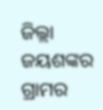ଜିଲ୍ଲା ଜୟଶଙ୍କର ଗ୍ରାମର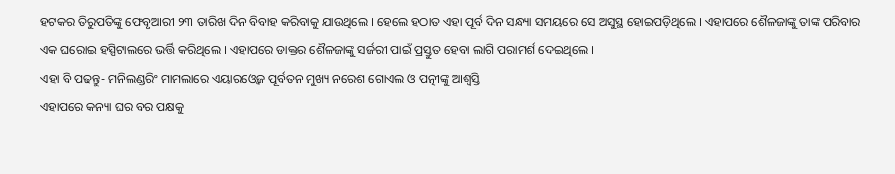ହଟକର ତିରୁପତିଙ୍କୁ ଫେବୃଆରୀ ୨୩ ତାରିଖ ଦିନ ବିବାହ କରିବାକୁ ଯାଉଥିଲେ । ହେଲେ ହଠାତ ଏହା ପୂର୍ବ ଦିନ ସନ୍ଧ୍ୟା ସମୟରେ ସେ ଅସୁସ୍ଥ ହୋଇପଡ଼ିଥିଲେ । ଏହାପରେ ଶୈଳଜାଙ୍କୁ ତାଙ୍କ ପରିବାର ଏକ ଘରୋଇ ହସ୍ପିଟାଲରେ ଭର୍ତ୍ତି କରିଥିଲେ । ଏହାପରେ ଡାକ୍ତର ଶୈଳଜାଙ୍କୁ ସର୍ଜରୀ ପାଇଁ ପ୍ରସ୍ତୁତ ହେବା ଲାଗି ପରାମର୍ଶ ଦେଇଥିଲେ ।
ଏହା ବି ପଢନ୍ତୁ- ମନିଲଣ୍ଡରିଂ ମାମଲାରେ ଏୟାରଓ୍ବେଜ ପୂର୍ବତନ ମୁଖ୍ୟ ନରେଶ ଗୋଏଲ ଓ ପତ୍ନୀଙ୍କୁ ଆଶ୍ବସ୍ତି
ଏହାପରେ କନ୍ୟା ଘର ବର ପକ୍ଷକୁ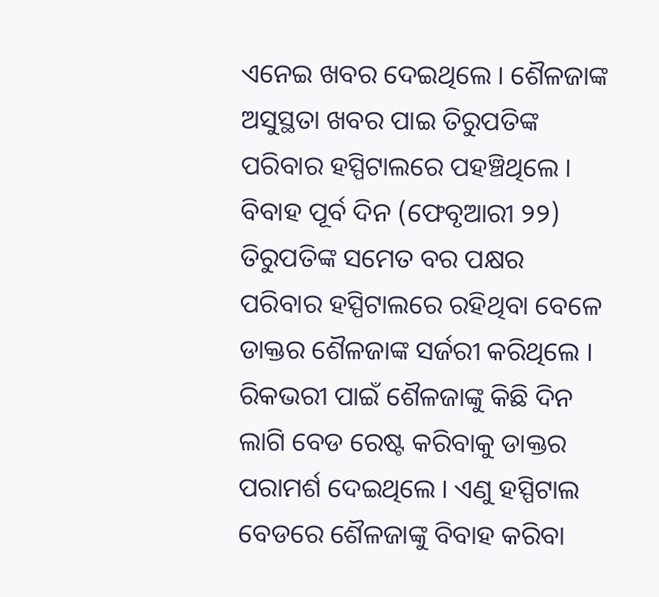ଏନେଇ ଖବର ଦେଇଥିଲେ । ଶୈଳଜାଙ୍କ ଅସୁସ୍ଥତା ଖବର ପାଇ ତିରୁପତିଙ୍କ ପରିବାର ହସ୍ପିଟାଲରେ ପହଞ୍ଚିଥିଲେ । ବିବାହ ପୂର୍ବ ଦିନ (ଫେବୃଆରୀ ୨୨) ତିରୁପତିଙ୍କ ସମେତ ବର ପକ୍ଷର ପରିବାର ହସ୍ପିଟାଲରେ ରହିଥିବା ବେଳେ ଡାକ୍ତର ଶୈଳଜାଙ୍କ ସର୍ଜରୀ କରିଥିଲେ । ରିକଭରୀ ପାଇଁ ଶୈଳଜାଙ୍କୁ କିଛି ଦିନ ଲାଗି ବେଡ ରେଷ୍ଟ କରିବାକୁ ଡାକ୍ତର ପରାମର୍ଶ ଦେଇଥିଲେ । ଏଣୁ ହସ୍ପିଟାଲ ବେଡରେ ଶୈଳଜାଙ୍କୁ ବିବାହ କରିବା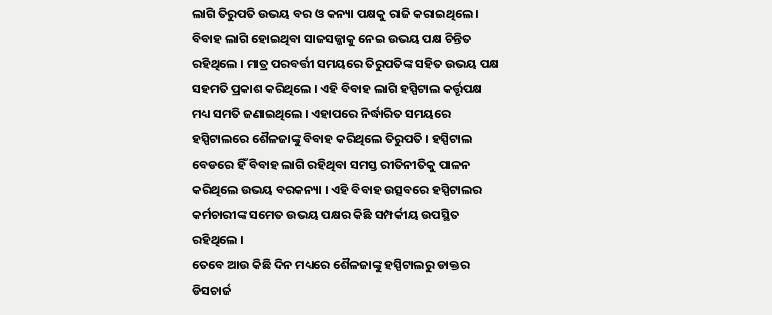ଲାଗି ତିରୁପତି ଉଭୟ ବର ଓ କନ୍ୟା ପକ୍ଷକୁ ରାଜି କରାଇଥିଲେ ।
ବିବାହ ଲାଗି ହୋଇଥିବା ସାଜସଜ୍ଜାକୁ ନେଇ ଉଭୟ ପକ୍ଷ ଚିନ୍ତିତ ରହିଥିଲେ । ମାତ୍ର ପରବର୍ତ୍ତୀ ସମୟରେ ତିରୁପତିଙ୍କ ସହିତ ଉଭୟ ପକ୍ଷ ସହମତି ପ୍ରକାଶ କରିଥିଲେ । ଏହି ବିବାହ ଲାଗି ହସ୍ପିଟାଲ କର୍ତ୍ତୃପକ୍ଷ ମଧ୍ୟ ସମତି ଜଣାଇଥିଲେ । ଏହାପରେ ନିର୍ଦ୍ଧାରିତ ସମୟରେ ହସ୍ପିଟାଲରେ ଶୈଳଜାଙ୍କୁ ବିବାହ କରିଥିଲେ ତିରୁପତି । ହସ୍ପିଟାଲ ବେଡରେ ହିଁ ବିବାହ ଲାଗି ରହିଥିବା ସମସ୍ତ ରୀତିନୀତିକୁ ପାଳନ କରିଥିଲେ ଉଭୟ ବରକନ୍ୟା । ଏହି ବିବାହ ଉତ୍ସବରେ ହସ୍ପିଟାଲର କର୍ମଚାରୀଙ୍କ ସମେତ ଉଭୟ ପକ୍ଷର କିଛି ସମ୍ପର୍କୀୟ ଉପସ୍ଥିତ ରହିଥିଲେ ।
ତେବେ ଆଉ କିଛି ଦିନ ମଧ୍ୟରେ ଶୈଳଜାଙ୍କୁ ହସ୍ପିଟାଲରୁ ଡାକ୍ତର ଡିସଚାର୍ଜ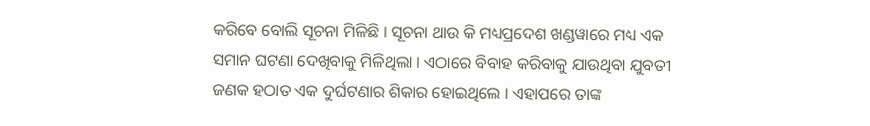କରିବେ ବୋଲି ସୂଚନା ମିଳିଛି । ସୂଚନା ଥାଉ କି ମଧ୍ୟପ୍ରଦେଶ ଖଣ୍ଡୱାରେ ମଧ୍ୟ ଏକ ସମାନ ଘଟଣା ଦେଖିବାକୁ ମିଳିଥିଲା । ଏଠାରେ ବିବାହ କରିବାକୁ ଯାଉଥିବା ଯୁବତୀ ଜଣକ ହଠାତ ଏକ ଦୁର୍ଘଟଣାର ଶିକାର ହୋଇଥିଲେ । ଏହାପରେ ତାଙ୍କ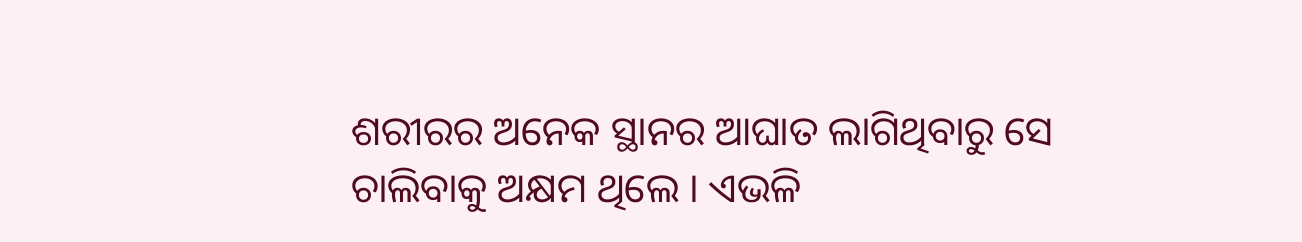ଶରୀରର ଅନେକ ସ୍ଥାନର ଆଘାତ ଲାଗିଥିବାରୁ ସେ ଚାଲିବାକୁ ଅକ୍ଷମ ଥିଲେ । ଏଭଳି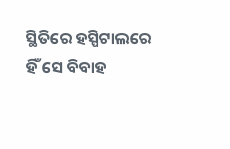ସ୍ଥିତିରେ ହସ୍ପିଟାଲରେ ହିଁ ସେ ବିବାହ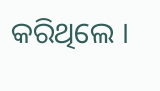କରିଥିଲେ ।